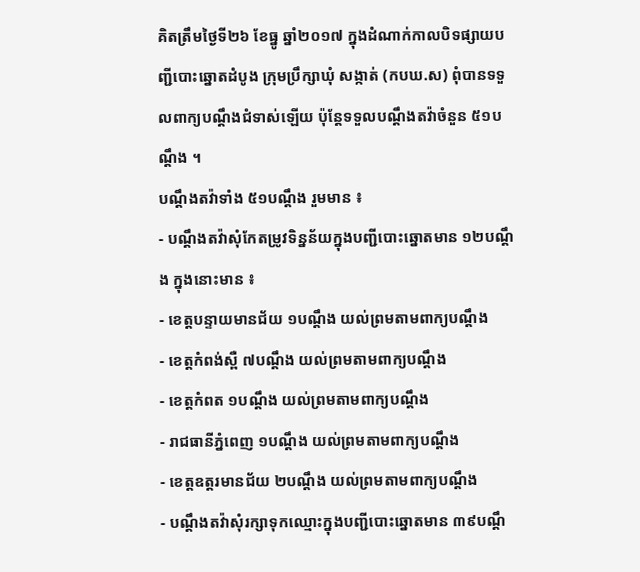គិតត្រឹមថ្ងៃទី២៦ ខែធ្នូ ឆ្នាំ២០១៧ ក្នុងដំណាក់កាលបិទផ្សាយបញ្ជីបោះឆ្នោតដំបូង ក្រុមប្រឹក្សាឃុំ សង្កាត់ (កបឃ.ស) ពុំបានទទួលពាក្យបណ្តឹងជំទាស់ឡើយ ប៉ុន្តែទទួលបណ្តឹងតវ៉ាចំនួន ៥១បណ្តឹង ។
បណ្តឹងតវ៉ាទាំង ៥១បណ្តឹង រួមមាន ៖
- បណ្តឹងតវ៉ាសុំកែតម្រូវទិន្នន័យក្នុងបញ្ជីបោះឆ្នោតមាន ១២បណ្តឹង ក្នុងនោះមាន ៖
- ខេត្តបន្ទាយមានជ័យ ១បណ្តឹង យល់ព្រមតាមពាក្យបណ្តឹង
- ខេត្តកំពង់ស្ពឺ ៧បណ្តឹង យល់ព្រមតាមពាក្យបណ្តឹង
- ខេត្តកំពត ១បណ្តឹង យល់ព្រមតាមពាក្យបណ្តឹង
- រាជធានីភ្នំពេញ ១បណ្តឹង យល់ព្រមតាមពាក្យបណ្តឹង
- ខេត្តឧត្ដរមានជ័យ ២បណ្តឹង យល់ព្រមតាមពាក្យបណ្តឹង
- បណ្តឹងតវ៉ាសុំរក្សាទុកឈ្មោះក្នុងបញ្ជីបោះឆ្នោតមាន ៣៩បណ្តឹ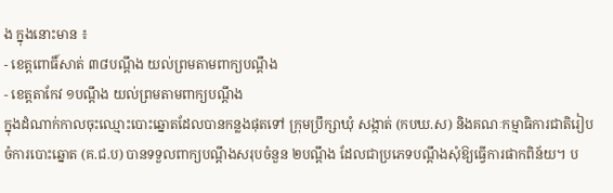ង ក្នុងនោះមាន ៖
- ខេត្តពោធិ៍សាត់ ៣៨បណ្តឹង យល់ព្រមតាមពាក្យបណ្តឹង
- ខេត្តតាកែវ ១បណ្តឹង យល់ព្រមតាមពាក្យបណ្តឹង
ក្នុងដំណាក់កាលចុះឈ្មោះបោះឆ្នោតដែលបានកន្លងផុតទៅ ក្រុមប្រឹក្សាឃុំ សង្កាត់ (កបឃ.ស) និងគណៈកម្មាធិការជាតិរៀបចំការបោះឆ្នោត (គ.ជ.ប) បានទទួលពាក្យបណ្តឹងសរុបចំនួន ២បណ្តឹង ដែលជាប្រភេទបណ្តឹងសុំឱ្យធ្វើការផាកពិន័យ។ ប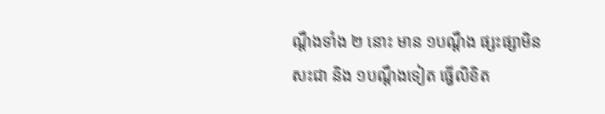ណ្តឹងទាំង ២ នោះ មាន ១បណ្តឹង ផ្សះផ្សាមិនសះជា និង ១បណ្តឹងទៀត ធ្វើលិខិត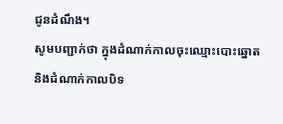ជូនដំណឹង។
សូមបញ្ជាក់ថា ក្នុងដំណាក់កាលចុះឈ្មោះបោះឆ្នោត និងដំណាក់កាលបិទ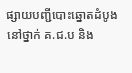ផ្សាយបញ្ជីបោះឆ្នោតដំបូង នៅថ្នាក់ គ.ជ.ប និង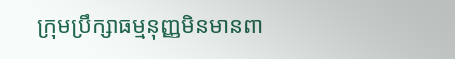ក្រុមប្រឹក្សាធម្មនុញ្ញមិនមានពា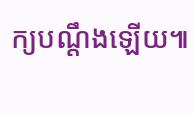ក្យបណ្តឹងឡើយ៕